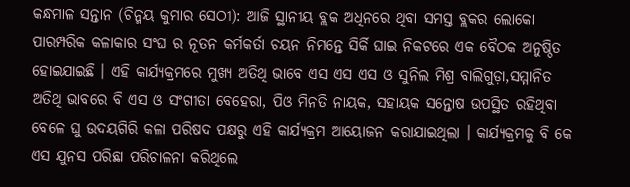କନ୍ଧମାଳ ସନ୍ତାନ (ଚିନ୍ମୟ କୁମାର ସେଠୀ): ଆଜି ସ୍ଥାନୀୟ ବ୍ଲକ ଅଧିନରେ ଥିବା ସମସ୍ତ ବ୍ଲକର ଲୋକୋ ପାରମ୍ପରିକ କଳାକାର ସଂଘ ର ନୂତନ କର୍ମକର୍ତା ଚୟନ ନିମନ୍ତେ ସିର୍କି ଘାଇ ନିକଟରେ ଏକ ବୈଠକ ଅନୁଷ୍ଠିତ ହୋଇଯାଇଛି । ଏହି କାର୍ଯ୍ୟକ୍ରମରେ ମୁଖ୍ୟ ଅତିଥି ଭାବେ ଏସ ଏସ ଏସ ଓ ସୁନିଲ ମିଶ୍ର ବାଲିଗୁଡ଼ା,ସମ୍ମାନିତ ଅତିଥି ଭାବରେ ବି ଏସ ଓ ସଂଗୀତା ବେହେରା, ପିଓ ମିନତି ନାୟକ, ସହାୟକ ସନ୍ତୋଷ ଉପସ୍ଥିତ ରହିଥିବା ବେଳେ ଘୁ ଉଦୟଗିରି କଳା ପରିଷଦ ପକ୍ଷରୁ ଏହି କାର୍ଯ୍ୟକ୍ରମ ଆୟୋଜନ କରାଯାଇଥିଲା । କାର୍ଯ୍ୟକ୍ରମକୁ ବି କେ ଏସ ଯୁନସ ପରିଛା ପରିଚାଳନା କରିଥିଲେ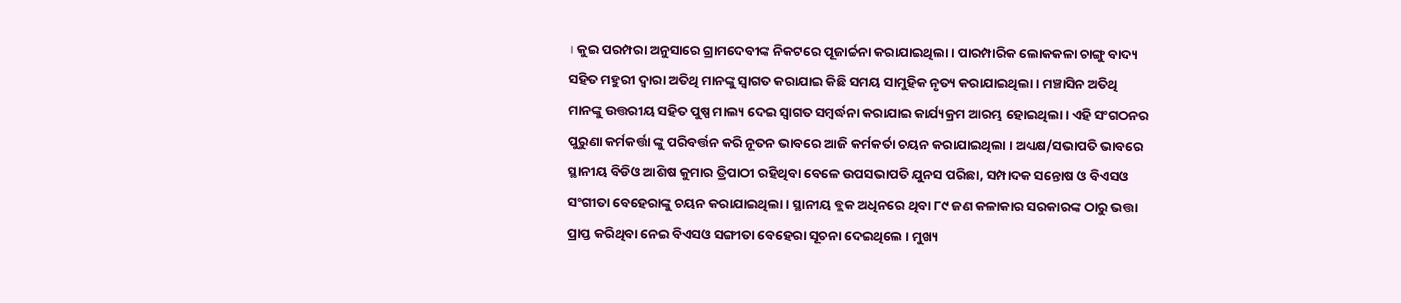। କୁଇ ପରମ୍ପରା ଅନୁସାରେ ଗ୍ରାମଦେବୀଙ୍କ ନିକଟରେ ପୂଜାର୍ଚ୍ଚନା କରାଯାଇଥିଲା । ପାରମ୍ପାରିକ ଲୋକକଳା ଚାଙ୍ଗୁ ବାଦ୍ୟ ସହିତ ମହୁରୀ ଦ୍ବାରା ଅତିଥି ମାନଙ୍କୁ ସ୍ଵାଗତ କରାଯାଇ କିଛି ସମୟ ସାମୁହିକ ନୃତ୍ୟ କରାଯାଇଥିଲା । ମଞ୍ଚାସିନ ଅତିଥି ମାନଙ୍କୁ ଉତ୍ତରୀୟ ସହିତ ପୁଷ୍ପ ମାଲ୍ୟ ଦେଇ ସ୍ବାଗତ ସମ୍ବର୍ଦ୍ଧନା କରାଯାଇ କାର୍ଯ୍ୟକ୍ରମ ଆରମ୍ଭ ହୋଇଥିଲା । ଏହି ସଂଗଠନର ପୁରୁଣା କର୍ମକର୍ତ୍ତା ଙ୍କୁ ପରିବର୍ତ୍ତନ କରି ନୂତନ ଭାବରେ ଆଜି କର୍ମକର୍ତା ଚୟନ କରାଯାଇଥିଲା । ଅଧ୍ୟକ୍ଷ/ସଭାପତି ଭାବରେ ସ୍ଥାନୀୟ ବିଡିଓ ଆଶିଷ କୁମାର ତ୍ରିପାଠୀ ରହିଥିବା ବେଳେ ଉପସଭାପତି ଯୁନସ ପରିଛା, ସମ୍ପାଦକ ସନ୍ତୋଷ ଓ ବିଏସଓ ସଂଗୀତା ବେହେରାଙ୍କୁ ଚୟନ କରାଯାଇଥିଲା । ସ୍ଥାନୀୟ ବ୍ଲକ ଅଧିନରେ ଥିବା ୮୯ ଜଣ କଳାକାର ସରକାରଙ୍କ ଠାରୁ ଭତ୍ତା ପ୍ରାପ୍ତ କରିଥିବା ନେଇ ବିଏସଓ ସଙ୍ଗୀତା ବେହେରା ସୂଚନା ଦେଇଥିଲେ । ମୁଖ୍ୟ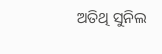ଅତିଥି ସୁନିଲ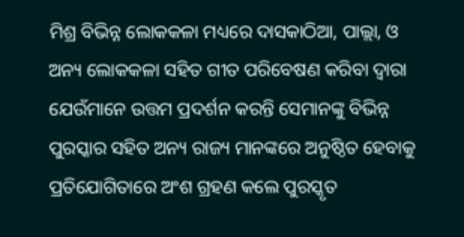ମିଶ୍ର ବିଭିନ୍ନ ଲୋକକଳା ମଧ୍ୟରେ ଦାସକାଠିଆ, ପାଲ୍ଲା, ଓ ଅନ୍ୟ ଲୋକକଳା ସହିତ ଗୀତ ପରିବେଷଣ କରିବା ଦ୍ୱାରା ଯେଉଁମାନେ ଉତ୍ତମ ପ୍ରଦର୍ଶନ କରନ୍ତି ସେମାନଙ୍କୁ ବିଭିନ୍ନ ପୁରସ୍କାର ସହିତ ଅନ୍ୟ ରାଜ୍ୟ ମାନଙ୍କରେ ଅନୁଷ୍ଠିତ ହେବାକୁ ପ୍ରତିଯୋଗିତାରେ ଅଂଶ ଗ୍ରହଣ କଲେ ପୁରସ୍କୃତ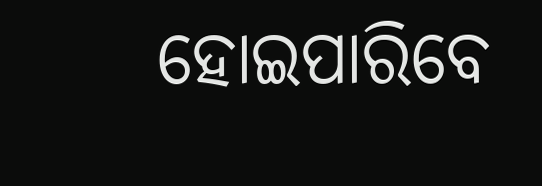ହୋଇପାରିବେ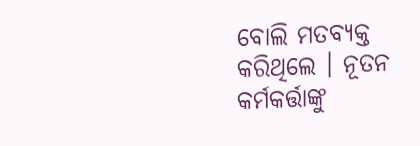ବୋଲି ମତବ୍ୟକ୍ତ କରିଥିଲେ । ନୂତନ କର୍ମକର୍ତ୍ତାଙ୍କୁ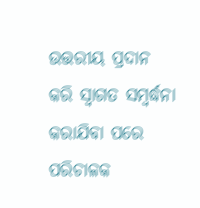ଉତ୍ତରୀୟ ପ୍ରଦାନ କରି ସ୍ବାଗତ ସମ୍ବର୍ଦ୍ଧନା କରାଯିବା ପରେ ପରିଚାଳକ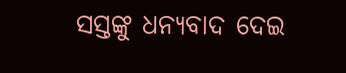ସସ୍ତଙ୍କୁ ଧନ୍ୟବାଦ ଦେଇ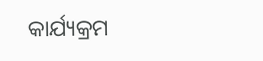କାର୍ଯ୍ୟକ୍ରମ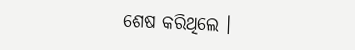ଶେଷ କରିଥିଲେ ।